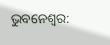ଭୁବନେଶ୍ବର: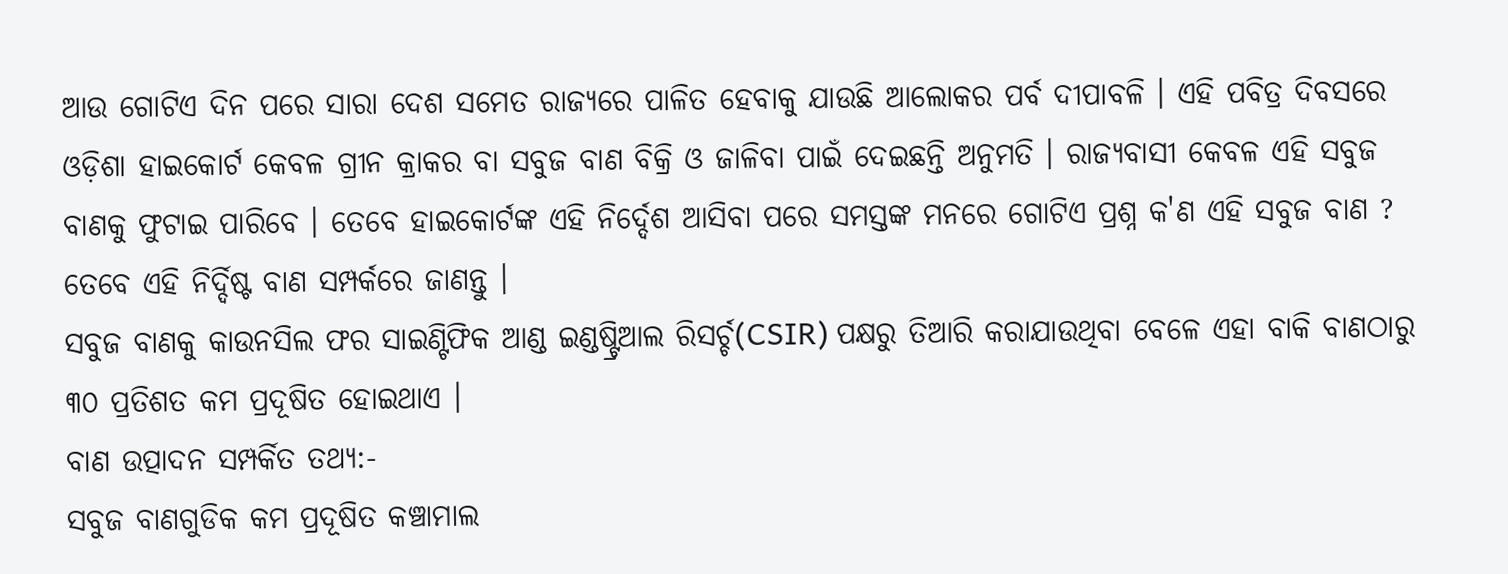ଆଉ ଗୋଟିଏ ଦିନ ପରେ ସାରା ଦେଶ ସମେତ ରାଜ୍ୟରେ ପାଳିତ ହେବାକୁ ଯାଉଛି ଆଲୋକର ପର୍ବ ଦୀପାବଳି । ଏହି ପବିତ୍ର ଦିବସରେ ଓଡ଼ିଶା ହାଇକୋର୍ଟ କେବଳ ଗ୍ରୀନ କ୍ରାକର ବା ସବୁଜ ବାଣ ବିକ୍ରି ଓ ଜାଳିବା ପାଇଁ ଦେଇଛନ୍ତି ଅନୁମତି । ରାଜ୍ୟବାସୀ କେବଳ ଏହି ସବୁଜ ବାଣକୁ ଫୁଟାଇ ପାରିବେ । ତେବେ ହାଇକୋର୍ଟଙ୍କ ଏହି ନିର୍ଦ୍ଦେଶ ଆସିବା ପରେ ସମସ୍ତଙ୍କ ମନରେ ଗୋଟିଏ ପ୍ରଶ୍ନ କ'ଣ ଏହି ସବୁଜ ବାଣ ? ତେବେ ଏହି ନିର୍ଦ୍ଦିଷ୍ଟ ବାଣ ସମ୍ପର୍କରେ ଜାଣନ୍ତୁ ।
ସବୁଜ ବାଣକୁ କାଉନସିଲ ଫର ସାଇଣ୍ଟିଫିକ ଆଣ୍ଡ ଇଣ୍ଡଷ୍ଟ୍ରିଆଲ ରିସର୍ଚ୍ଚ(CSIR) ପକ୍ଷରୁ ତିଆରି କରାଯାଉଥିବା ବେଳେ ଏହା ବାକି ବାଣଠାରୁ ୩୦ ପ୍ରତିଶତ କମ ପ୍ରଦୂଷିତ ହୋଇଥାଏ ।
ବାଣ ଉତ୍ପାଦନ ସମ୍ପର୍କିତ ତଥ୍ୟ:-
ସବୁଜ ବାଣଗୁଡିକ କମ ପ୍ରଦୂଷିତ କଞ୍ଚାମାଲ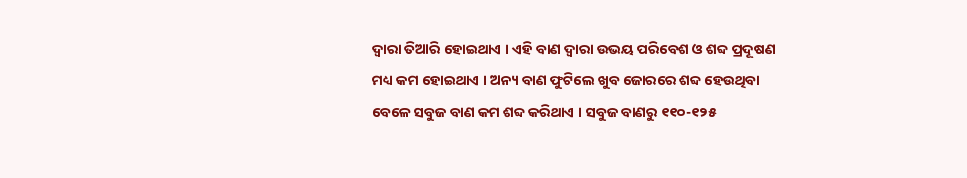ଦ୍ବାରା ତିଆରି ହୋଇଥାଏ । ଏହି ବାଣ ଦ୍ବାରା ଉଭୟ ପରିବେଶ ଓ ଶବ୍ଦ ପ୍ରଦୂଷଣ ମଧ୍ୟ କମ ହୋଇଥାଏ । ଅନ୍ୟ ବାଣ ଫୁଟିଲେ ଖୁବ ଜୋରରେ ଶବ୍ଦ ହେଉଥିବା ବେଳେ ସବୁଜ ବାଣ କମ ଶବ୍ଦ କରିଥାଏ । ସବୁଜ ବାଣରୁ ୧୧୦-୧୨୫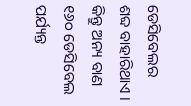ଡେସିବେଲର ଶବ୍ଦ ବାହାରିଥାଏ । କିନ୍ତୁ ଅନ୍ୟ ବାଣ ୧୬୦ ଡେସିବେଲ ପର୍ଯ୍ୟନ୍ତ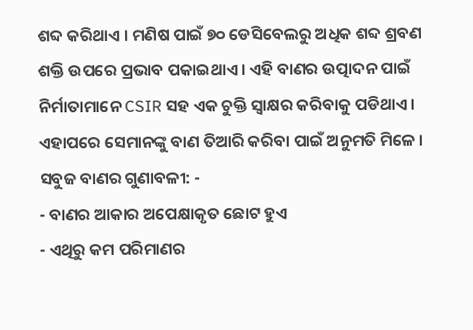ଶବ୍ଦ କରିଥାଏ । ମଣିଷ ପାଇଁ ୭୦ ଡେସିବେଲରୁ ଅଧିକ ଶବ୍ଦ ଶ୍ରବଣ ଶକ୍ତି ଉପରେ ପ୍ରଭାବ ପକାଇଥାଏ । ଏହି ବାଣର ଉତ୍ପାଦନ ପାଇଁ ନିର୍ମାତାମାନେ CSIR ସହ ଏକ ଚୁକ୍ତି ସ୍ବାକ୍ଷର କରିବାକୁ ପଡିଥାଏ । ଏହାପରେ ସେମାନଙ୍କୁ ବାଣ ତିଆରି କରିବା ପାଇଁ ଅନୁମତି ମିଳେ ।
ସବୁଜ ବାଣର ଗୁଣାବଳୀ: -
- ବାଣର ଆକାର ଅପେକ୍ଷାକୃତ ଛୋଟ ହୁଏ
- ଏଥିରୁ କମ ପରିମାଣର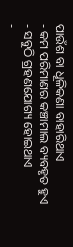ପାଉଁଶ ବା ଧୂଳିକଣା ବାହାରିଥାଏ
- କମ ପରିମାଣର କଞ୍ଚାମାଲ ବ୍ୟବହୃତ ହୁଏ
- ସବୁଠି ଗ୍ରହଣଯୋଗ୍ୟ ହୋଇଥାଏ
-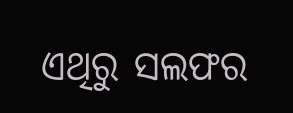ଏଥିରୁ ସଲଫର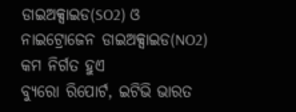ଡାଇଅକ୍ସାଇଡ(SO2) ଓ ନାଇଟ୍ରୋଜେନ ଡାଇଅକ୍ସାଇଡ(NO2) କମ ନିର୍ଗତ ହୁଏ
ବ୍ୟୁରୋ ରିପୋର୍ଟ, ଇଟିଭି ଭାରତ